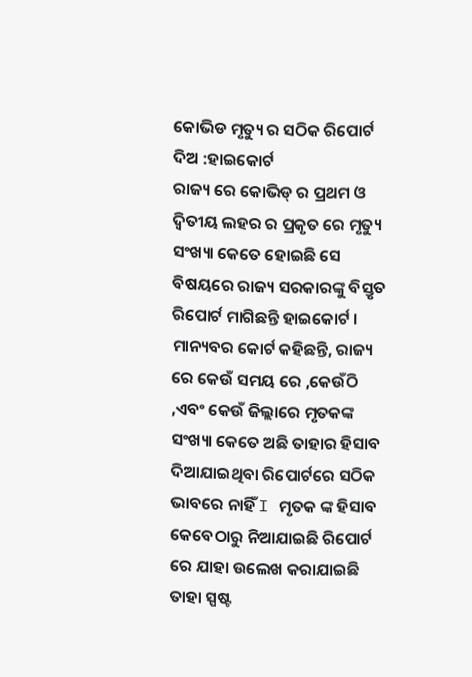କୋଭିଡ ମୃତ୍ୟୁ ର ସଠିକ ରିପୋର୍ଟ ଦିଅ :ହାଇକୋର୍ଟ
ରାଜ୍ୟ ରେ କୋଭିଡ୍ ର ପ୍ରଥମ ଓ ଦ୍ଵିତୀୟ ଲହର ର ପ୍ରକୃତ ରେ ମୃତ୍ୟୁ ସଂଖ୍ୟା କେତେ ହୋଇଛି ସେ ବିଷୟରେ ରାଜ୍ୟ ସରକାରଙ୍କୁ ବିସ୍ତୃତ ରିପୋର୍ଟ ମାଗିଛନ୍ତି ହାଇକୋର୍ଟ । ମାନ୍ୟବର କୋର୍ଟ କହିଛନ୍ତି, ରାଜ୍ୟ ରେ କେଉଁ ସମୟ ରେ ,କେଉଁଠି ,ଏବଂ କେଉଁ ଜିଲ୍ଲାରେ ମୃତକଙ୍କ ସଂଖ୍ୟା କେତେ ଅଛି ତାହାର ହିସାବ ଦିଆଯାଇଥିବା ରିପୋର୍ଟରେ ସଠିକ ଭାବରେ ନାହିଁ I ମୃତକ ଙ୍କ ହିସାବ କେବେଠାରୁ ନିଆଯାଇଛି ରିପୋର୍ଟ ରେ ଯାହା ଉଲେଖ କରାଯାଇଛି ତାହା ସ୍ପଷ୍ଟ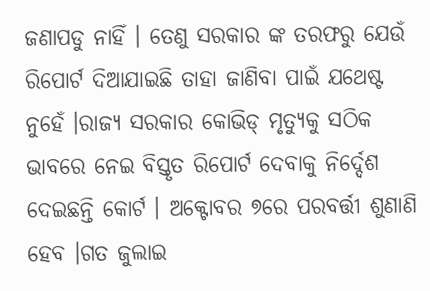ଜଣାପଡୁ ନାହିଁ । ତେଣୁ ସରକାର ଙ୍କ ତରଫରୁ ଯେଉଁ ରିପୋର୍ଟ ଦିଆଯାଇଛି ତାହା ଜାଣିବା ପାଇଁ ଯଥେଷ୍ଟ ନୁହେଁ ।ରାଜ୍ୟ ସରକାର କୋଭିଡ୍ ମୃତ୍ୟୁକୁ ସଠିକ ଭାବରେ ନେଇ ବିସ୍ତୃତ ରିପୋର୍ଟ ଦେବାକୁ ନିର୍ଦ୍ଦେଶ ଦେଇଛନ୍ତି କୋର୍ଟ । ଅକ୍ଟୋବର ୭ରେ ପରବର୍ତ୍ତୀ ଶୁଣାଣି ହେବ ।ଗତ ଜୁଲାଇ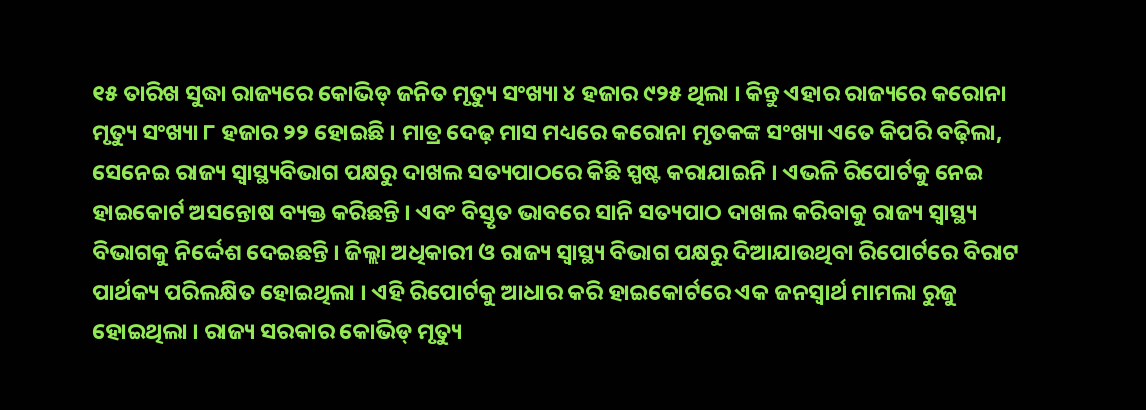୧୫ ତାରିଖ ସୁଦ୍ଧା ରାଜ୍ୟରେ କୋଭିଡ୍ ଜନିତ ମୃତ୍ୟୁ ସଂଖ୍ୟା ୪ ହଜାର ୯୨୫ ଥିଲା । କିନ୍ତୁ ଏହାର ରାଜ୍ୟରେ କରୋନା ମୃତ୍ୟୁ ସଂଖ୍ୟା ୮ ହଜାର ୨୨ ହୋଇଛି । ମାତ୍ର ଦେଢ଼ ମାସ ମଧ୍ୟରେ କରୋନା ମୃତକଙ୍କ ସଂଖ୍ୟା ଏତେ କିପରି ବଢ଼ିଲା, ସେନେଇ ରାଜ୍ୟ ସ୍ୱାସ୍ଥ୍ୟବିଭାଗ ପକ୍ଷରୁ ଦାଖଲ ସତ୍ୟପାଠରେ କିଛି ସ୍ପଷ୍ଟ କରାଯାଇନି । ଏଭଳି ରିପୋର୍ଟକୁ ନେଇ ହାଇକୋର୍ଟ ଅସନ୍ତୋଷ ବ୍ୟକ୍ତ କରିଛନ୍ତି । ଏବଂ ବିସ୍ତୃତ ଭାବରେ ସାନି ସତ୍ୟପାଠ ଦାଖଲ କରିବାକୁ ରାଜ୍ୟ ସ୍ୱାସ୍ଥ୍ୟ ବିଭାଗକୁ ନିର୍ଦ୍ଦେଶ ଦେଇଛନ୍ତି । ଜିଲ୍ଲା ଅଧିକାରୀ ଓ ରାଜ୍ୟ ସ୍ୱାସ୍ଥ୍ୟ ବିଭାଗ ପକ୍ଷରୁ ଦିଆଯାଉଥିବା ରିପୋର୍ଟରେ ବିରାଟ ପାର୍ଥକ୍ୟ ପରିଲକ୍ଷିତ ହୋଇଥିଲା । ଏହି ରିପୋର୍ଟକୁ ଆଧାର କରି ହାଇକୋର୍ଟରେ ଏକ ଜନସ୍ୱାର୍ଥ ମାମଲା ରୁଜୁ ହୋଇଥିଲା । ରାଜ୍ୟ ସରକାର କୋଭିଡ୍ ମୃତ୍ୟୁ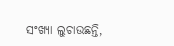ସଂଖ୍ୟା ଲୁଚାଉଛନ୍ତି,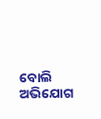ବୋଲି ଅଭିଯୋଗ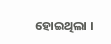ହୋଇଥିଲା ।